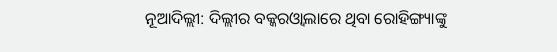ନୂଆଦିଲ୍ଲୀ: ଦିଲ୍ଲୀର ବକ୍କରଓ୍ବାଲାରେ ଥିବା ରୋହିଙ୍ଗ୍ୟାଙ୍କୁ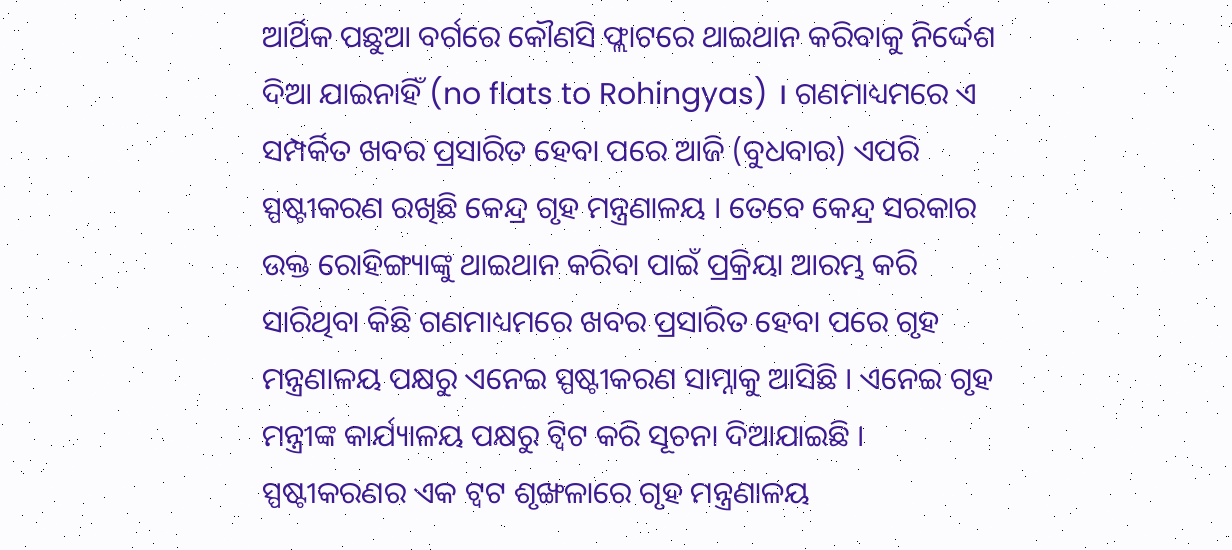ଆର୍ଥିକ ପଛୁଆ ବର୍ଗରେ କୌଣସି ଫ୍ଲାଟରେ ଥାଇଥାନ କରିବାକୁ ନିର୍ଦ୍ଦେଶ ଦିଆ ଯାଇନାହିଁ (no flats to Rohingyas) । ଗଣମାଧ୍ୟମରେ ଏ ସମ୍ପର୍କିତ ଖବର ପ୍ରସାରିତ ହେବା ପରେ ଆଜି (ବୁଧବାର) ଏପରି ସ୍ପଷ୍ଟୀକରଣ ରଖିଛି କେନ୍ଦ୍ର ଗୃହ ମନ୍ତ୍ରଣାଳୟ । ତେବେ କେନ୍ଦ୍ର ସରକାର ଉକ୍ତ ରୋହିଙ୍ଗ୍ୟାଙ୍କୁ ଥାଇଥାନ କରିବା ପାଇଁ ପ୍ରକ୍ରିୟା ଆରମ୍ଭ କରି ସାରିଥିବା କିଛି ଗଣମାଧ୍ୟମରେ ଖବର ପ୍ରସାରିତ ହେବା ପରେ ଗୃହ ମନ୍ତ୍ରଣାଳୟ ପକ୍ଷରୁ ଏନେଇ ସ୍ପଷ୍ଟୀକରଣ ସାମ୍ନାକୁ ଆସିଛି । ଏନେଇ ଗୃହ ମନ୍ତ୍ରୀଙ୍କ କାର୍ଯ୍ୟାଳୟ ପକ୍ଷରୁ ଟ୍ବିଟ କରି ସୂଚନା ଦିଆଯାଇଛି ।
ସ୍ପଷ୍ଟୀକରଣର ଏକ ଟ୍ବଟ ଶୃଙ୍ଖଳାରେ ଗୃହ ମନ୍ତ୍ରଣାଳୟ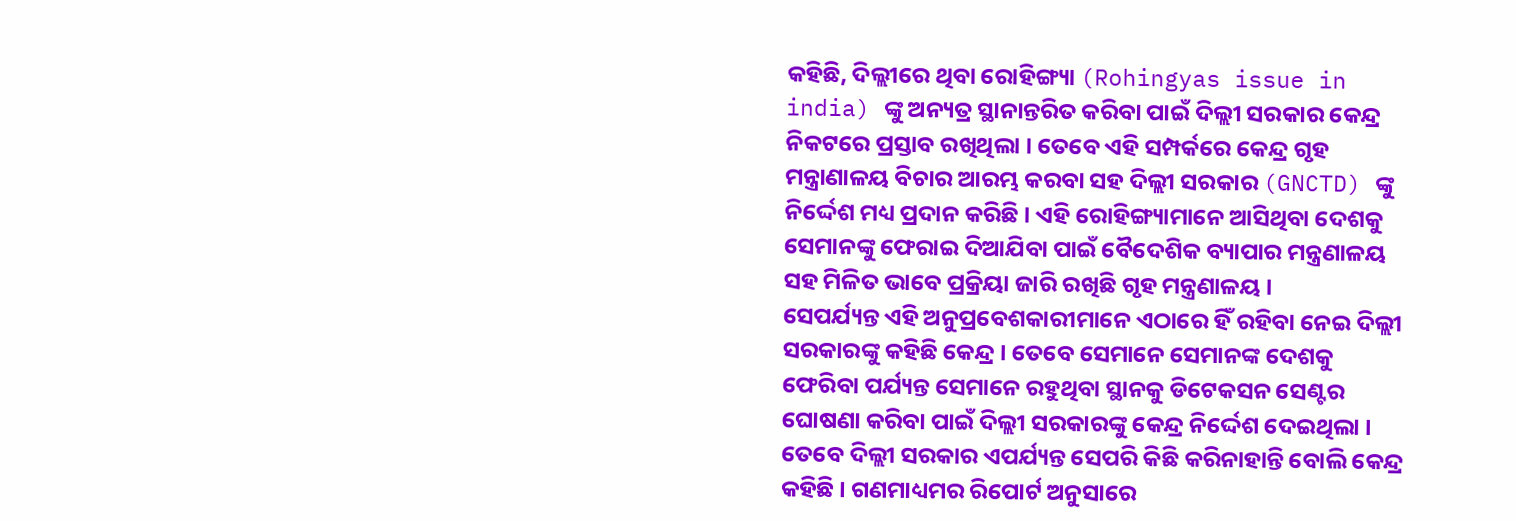କହିଛି, ଦିଲ୍ଲୀରେ ଥିବା ରୋହିଙ୍ଗ୍ୟା (Rohingyas issue in india) ଙ୍କୁ ଅନ୍ୟତ୍ର ସ୍ଥାନାନ୍ତରିତ କରିବା ପାଇଁ ଦିଲ୍ଲୀ ସରକାର କେନ୍ଦ୍ର ନିକଟରେ ପ୍ରସ୍ତାବ ରଖିଥିଲା । ତେବେ ଏହି ସମ୍ପର୍କରେ କେନ୍ଦ୍ର ଗୃହ ମନ୍ତ୍ରାଣାଳୟ ବିଚାର ଆରମ୍ଭ କରବା ସହ ଦିଲ୍ଲୀ ସରକାର (GNCTD) ଙ୍କୁ ନିର୍ଦ୍ଦେଶ ମଧ୍ୟ ପ୍ରଦାନ କରିଛି । ଏହି ରୋହିଙ୍ଗ୍ୟାମାନେ ଆସିଥିବା ଦେଶକୁ ସେମାନଙ୍କୁ ଫେରାଇ ଦିଆଯିବା ପାଇଁ ବୈଦେଶିକ ବ୍ୟାପାର ମନ୍ତ୍ରଣାଳୟ ସହ ମିଳିତ ଭାବେ ପ୍ରକ୍ରିୟା ଜାରି ରଖିଛି ଗୃହ ମନ୍ତ୍ରଣାଳୟ ।
ସେପର୍ଯ୍ୟନ୍ତ ଏହି ଅନୁପ୍ରବେଶକାରୀମାନେ ଏଠାରେ ହିଁ ରହିବା ନେଇ ଦିଲ୍ଲୀ ସରକାରଙ୍କୁ କହିଛି କେନ୍ଦ୍ର । ତେବେ ସେମାନେ ସେମାନଙ୍କ ଦେଶକୁ ଫେରିବା ପର୍ଯ୍ୟନ୍ତ ସେମାନେ ରହୁଥିବା ସ୍ଥାନକୁ ଡିଟେକସନ ସେଣ୍ଟର ଘୋଷଣା କରିବା ପାଇଁ ଦିଲ୍ଲୀ ସରକାରଙ୍କୁ କେନ୍ଦ୍ର ନିର୍ଦ୍ଦେଶ ଦେଇଥିଲା । ତେବେ ଦିଲ୍ଲୀ ସରକାର ଏପର୍ଯ୍ୟନ୍ତ ସେପରି କିଛି କରିନାହାନ୍ତି ବୋଲି କେନ୍ଦ୍ର କହିଛି । ଗଣମାଧ୍ୟମର ରିପୋର୍ଟ ଅନୁସାରେ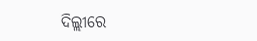ଦିଲ୍ଲୀରେ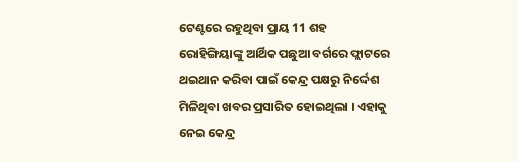ଟେଣ୍ଟରେ ରହୁଥିବା ପ୍ରାୟ 11 ଶହ ରୋହିଙ୍ଗିୟାଙ୍କୁ ଆର୍ଥିକ ପଛୁଆ ବର୍ଗରେ ଫ୍ଲାଟରେ ଥଇଥାନ କରିବା ପାଇଁ କେନ୍ଦ୍ର ପକ୍ଷରୁ ନିର୍ଦ୍ଦେଶ ମିଳିଥିବା ଖବର ପ୍ରସାରିତ ହୋଇଥିଲା । ଏହାକୁ ନେଇ କେନ୍ଦ୍ର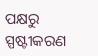ପକ୍ଷରୁ ସ୍ପଷ୍ଟୀକରଣ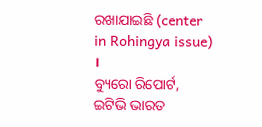ରଖାଯାଇଛି (center in Rohingya issue) ।
ବ୍ୟୁରୋ ରିପୋର୍ଟ, ଇଟିଭି ଭାରତ